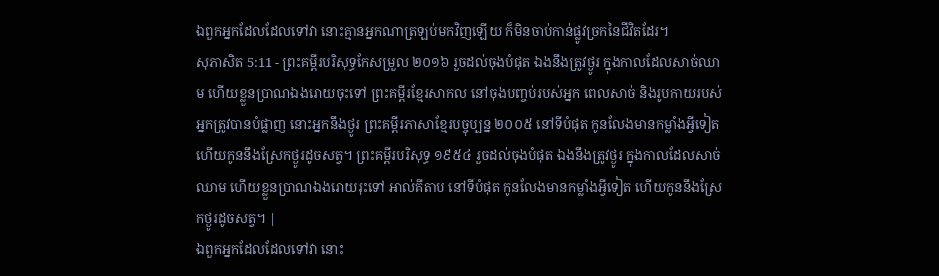ឯពួកអ្នកដែលដែលទៅវា នោះគ្មានអ្នកណាត្រឡប់មកវិញឡើយ ក៏មិនចាប់កាន់ផ្លូវច្រកនៃជីវិតដែរ។
សុភាសិត 5:11 - ព្រះគម្ពីរបរិសុទ្ធកែសម្រួល ២០១៦ រួចដល់ចុងបំផុត ឯងនឹងត្រូវថ្ងូរ ក្នុងកាលដែលសាច់ឈាម ហើយខ្លួនប្រាណឯងរោយចុះទៅ ព្រះគម្ពីរខ្មែរសាកល នៅចុងបញ្ចប់របស់អ្នក ពេលសាច់ និងរូបកាយរបស់អ្នកត្រូវបានបំផ្លាញ នោះអ្នកនឹងថ្ងូរ ព្រះគម្ពីរភាសាខ្មែរបច្ចុប្បន្ន ២០០៥ នៅទីបំផុត កូនលែងមានកម្លាំងអ្វីទៀត ហើយកូននឹងស្រែកថ្ងូរដូចសត្វ។ ព្រះគម្ពីរបរិសុទ្ធ ១៩៥៤ រួចដល់ចុងបំផុត ឯងនឹងត្រូវថ្ងូរ ក្នុងកាលដែលសាច់ឈាម ហើយខ្លួនប្រាណឯងរោយរុះទៅ អាល់គីតាប នៅទីបំផុត កូនលែងមានកម្លាំងអ្វីទៀត ហើយកូននឹងស្រែកថ្ងូរដូចសត្វ។ |
ឯពួកអ្នកដែលដែលទៅវា នោះ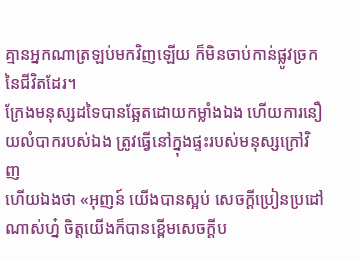គ្មានអ្នកណាត្រឡប់មកវិញឡើយ ក៏មិនចាប់កាន់ផ្លូវច្រកនៃជីវិតដែរ។
ក្រែងមនុស្សដទៃបានឆ្អែតដោយកម្លាំងឯង ហើយការនឿយលំបាករបស់ឯង ត្រូវធ្វើនៅក្នុងផ្ទះរបស់មនុស្សក្រៅវិញ
ហើយឯងថា «អុញន៍ យើងបានស្អប់ សេចក្ដីប្រៀនប្រដៅណាស់ហ្ន៎ ចិត្តយើងក៏បានខ្ពើមសេចក្ដីប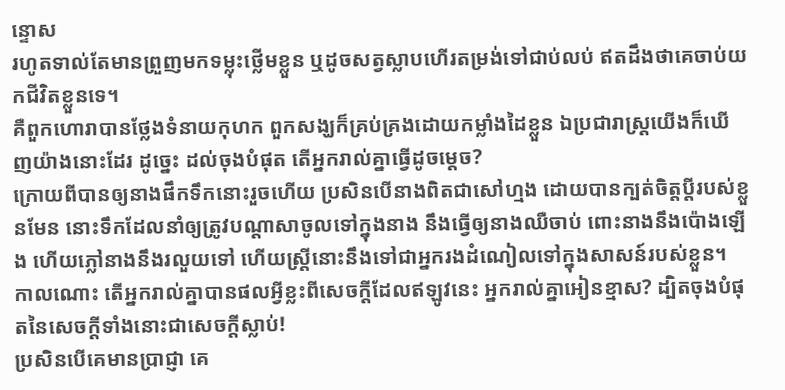ន្ទោស
រហូតទាល់តែមានព្រួញមកទម្លុះថ្លើមខ្លួន ឬដូចសត្វស្លាបហើរតម្រង់ទៅជាប់លប់ ឥតដឹងថាគេចាប់យកជីវិតខ្លួនទេ។
គឺពួកហោរាបានថ្លែងទំនាយកុហក ពួកសង្ឃក៏គ្រប់គ្រងដោយកម្លាំងដៃខ្លួន ឯប្រជារាស្ត្រយើងក៏ឃើញយ៉ាងនោះដែរ ដូច្នេះ ដល់ចុងបំផុត តើអ្នករាល់គ្នាធ្វើដូចម្តេច?
ក្រោយពីបានឲ្យនាងផឹកទឹកនោះរួចហើយ ប្រសិនបើនាងពិតជាសៅហ្មង ដោយបានក្បត់ចិត្តប្តីរបស់ខ្លួនមែន នោះទឹកដែលនាំឲ្យត្រូវបណ្ដាសាចូលទៅក្នុងនាង នឹងធ្វើឲ្យនាងឈឺចាប់ ពោះនាងនឹងប៉ោងឡើង ហើយភ្លៅនាងនឹងរលួយទៅ ហើយស្ត្រីនោះនឹងទៅជាអ្នករងដំណៀលទៅក្នុងសាសន៍របស់ខ្លួន។
កាលណោះ តើអ្នករាល់គ្នាបានផលអ្វីខ្លះពីសេចក្ដីដែលឥឡូវនេះ អ្នករាល់គ្នាអៀនខ្មាស? ដ្បិតចុងបំផុតនៃសេចក្ដីទាំងនោះជាសេចក្តីស្លាប់!
ប្រសិនបើគេមានប្រាជ្ញា គេ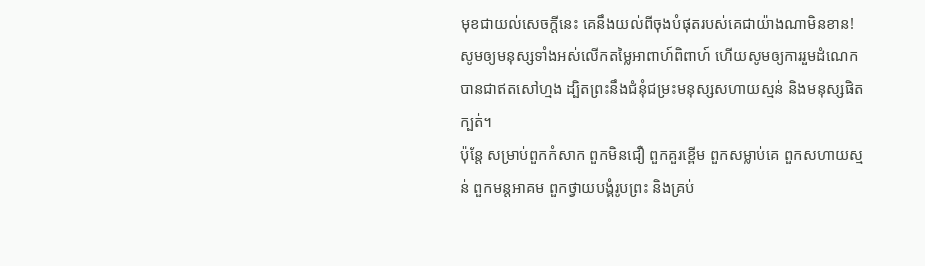មុខជាយល់សេចក្ដីនេះ គេនឹងយល់ពីចុងបំផុតរបស់គេជាយ៉ាងណាមិនខាន!
សូមឲ្យមនុស្សទាំងអស់លើកតម្លៃអាពាហ៍ពិពាហ៍ ហើយសូមឲ្យការរួមដំណេកបានជាឥតសៅហ្មង ដ្បិតព្រះនឹងជំនុំជម្រះមនុស្សសហាយស្មន់ និងមនុស្សផិតក្បត់។
ប៉ុន្តែ សម្រាប់ពួកកំសាក ពួកមិនជឿ ពួកគួរខ្ពើម ពួកសម្លាប់គេ ពួកសហាយស្មន់ ពួកមន្តអាគម ពួកថ្វាយបង្គំរូបព្រះ និងគ្រប់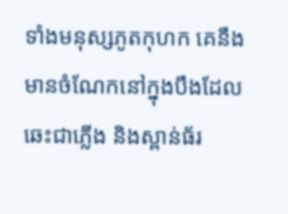ទាំងមនុស្សភូតកុហក គេនឹងមានចំណែកនៅក្នុងបឹងដែលឆេះជាភ្លើង និងស្ពាន់ធ័រ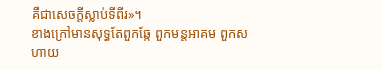គឺជាសេចក្ដីស្លាប់ទីពីរ»។
ខាងក្រៅមានសុទ្ធតែពួកឆ្កែ ពួកមន្តអាគម ពួកសហាយ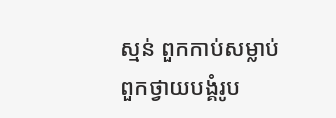ស្មន់ ពួកកាប់សម្លាប់ ពួកថ្វាយបង្គំរូប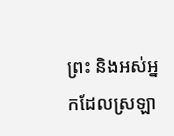ព្រះ និងអស់អ្នកដែលស្រឡា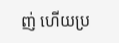ញ់ ហើយប្រ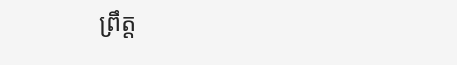ព្រឹត្ត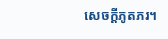សេចក្ដីភូតភរ។